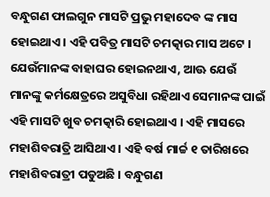ବନ୍ଧୁଗଣ ଫାଲଗୁନ ମାସଟି ପ୍ରଭୁ ମହାଦେବ ଙ୍କ ମାସ ହୋଇଥାଏ । ଏହି ପବିତ୍ର ମାସଟି ଚମତ୍କାର ମାସ ଅଟେ । ଯେଉଁମାନଙ୍କ ବାହାଘର ହୋଇନଥାଏ, ଆଊ ଯେଉଁ ମାନଙ୍କୁ କର୍ମକ୍ଷେତ୍ରରେ ଅସୁବିଧା ରହିଥାଏ ସେମାନଙ୍କ ପାଇଁ ଏହି ମାସଟି ଖୁବ ଚମତ୍କାରି ହୋଇଥାଏ । ଏହି ମାସରେ ମହାଶିବରାତ୍ରି ଆସିଥାଏ । ଏହି ବର୍ଷ ମାର୍ଚ୍ଚ ୧ ତାରିଖରେ ମହାଶିବରାତ୍ରୀ ପଡୁଅଛି । ବନ୍ଧୁଗଣ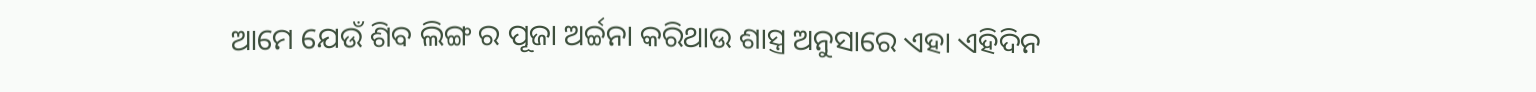ଆମେ ଯେଉଁ ଶିବ ଲିଙ୍ଗ ର ପୂଜା ଅର୍ଚ୍ଚନା କରିଥାଉ ଶାସ୍ତ୍ର ଅନୁସାରେ ଏହା ଏହିଦିନ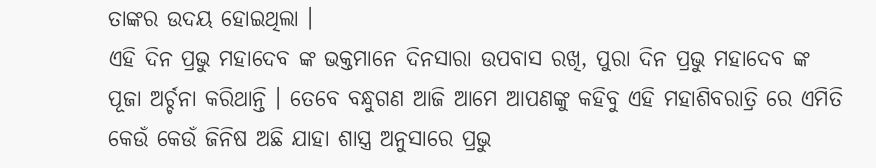ତାଙ୍କର ଉଦୟ ହୋଇଥିଲା ।
ଏହି ଦିନ ପ୍ରଭୁ ମହାଦେବ ଙ୍କ ଭକ୍ତମାନେ ଦିନସାରା ଉପବାସ ରଖି, ପୁରା ଦିନ ପ୍ରଭୁ ମହାଦେବ ଙ୍କ ପୂଜା ଅର୍ଚ୍ଚନା କରିଥାନ୍ତି । ତେବେ ବନ୍ଧୁଗଣ ଆଜି ଆମେ ଆପଣଙ୍କୁ କହିବୁ ଏହି ମହାଶିବରାତ୍ରି ରେ ଏମିତି କେଉଁ କେଉଁ ଜିନିଷ ଅଛି ଯାହା ଶାସ୍ତ୍ର ଅନୁସାରେ ପ୍ରଭୁ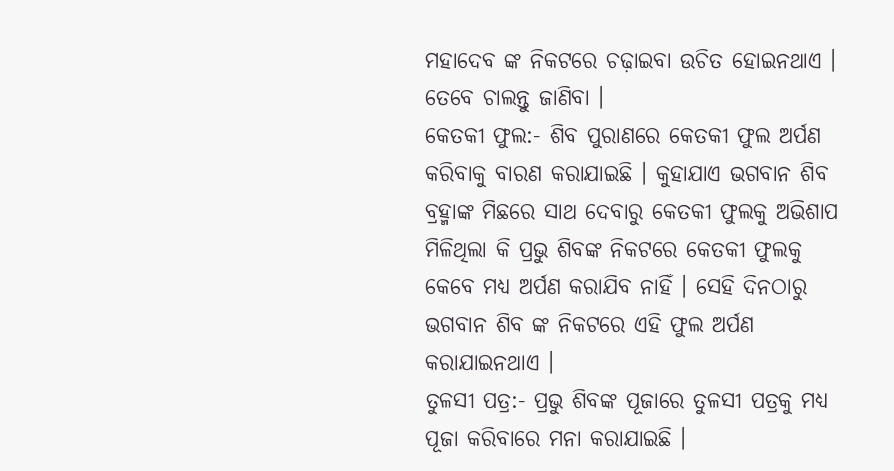ମହାଦେବ ଙ୍କ ନିକଟରେ ଚଢ଼ାଇବା ଉଚିତ ହୋଇନଥାଏ । ତେବେ ଚାଲନ୍ତୁ ଜାଣିବା ।
କେତକୀ ଫୁଲ:- ଶିବ ପୁରାଣରେ କେତକୀ ଫୁଲ ଅର୍ପଣ କରିବାକୁ ବାରଣ କରାଯାଇଛି । କୁହାଯାଏ ଭଗବାନ ଶିବ ବ୍ରହ୍ମାଙ୍କ ମିଛରେ ସାଥ ଦେବାରୁ କେତକୀ ଫୁଲକୁ ଅଭିଶାପ ମିଳିଥିଲା କି ପ୍ରଭୁ ଶିବଙ୍କ ନିକଟରେ କେତକୀ ଫୁଲକୁ କେବେ ମଧ୍ୟ ଅର୍ପଣ କରାଯିବ ନାହିଁ । ସେହି ଦିନଠାରୁ ଭଗବାନ ଶିବ ଙ୍କ ନିକଟରେ ଏହି ଫୁଲ ଅର୍ପଣ କରାଯାଇନଥାଏ ।
ତୁଳସୀ ପତ୍ର:- ପ୍ରଭୁ ଶିବଙ୍କ ପୂଜାରେ ତୁଳସୀ ପତ୍ରକୁ ମଧ୍ୟ ପୂଜା କରିବାରେ ମନା କରାଯାଇଛି ।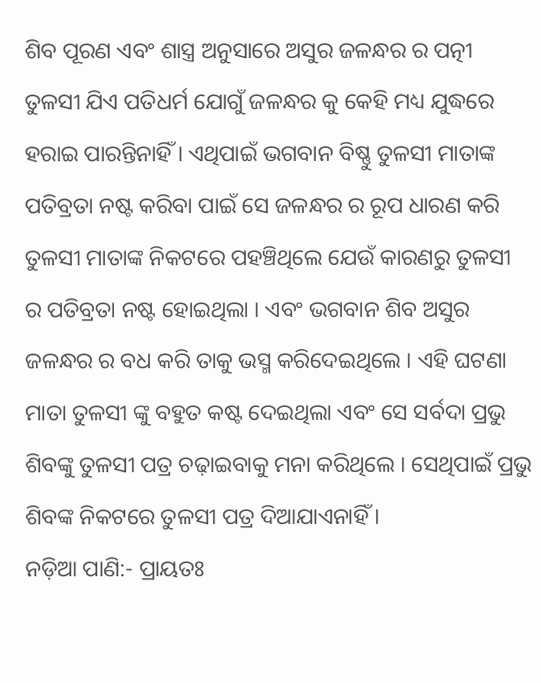ଶିବ ପୂରଣ ଏବଂ ଶାସ୍ତ୍ର ଅନୁସାରେ ଅସୁର ଜଳନ୍ଧର ର ପତ୍ନୀ ତୁଳସୀ ଯିଏ ପତିଧର୍ମ ଯୋଗୁଁ ଜଳନ୍ଧର କୁ କେହି ମଧ୍ୟ ଯୁଦ୍ଧରେ ହରାଇ ପାରନ୍ତିନାହିଁ । ଏଥିପାଇଁ ଭଗବାନ ବିଷ୍ଣୁ ତୁଳସୀ ମାତାଙ୍କ ପତିବ୍ରତା ନଷ୍ଟ କରିବା ପାଇଁ ସେ ଜଳନ୍ଧର ର ରୂପ ଧାରଣ କରି ତୁଳସୀ ମାତାଙ୍କ ନିକଟରେ ପହଞ୍ଚିଥିଲେ ଯେଉଁ କାରଣରୁ ତୁଳସୀ ର ପତିବ୍ରତା ନଷ୍ଟ ହୋଇଥିଲା । ଏବଂ ଭଗବାନ ଶିବ ଅସୁର ଜଳନ୍ଧର ର ବଧ କରି ତାକୁ ଭସ୍ମ କରିଦେଇଥିଲେ । ଏହି ଘଟଣା ମାତା ତୁଳସୀ ଙ୍କୁ ବହୁତ କଷ୍ଟ ଦେଇଥିଲା ଏବଂ ସେ ସର୍ବଦା ପ୍ରଭୁ ଶିବଙ୍କୁ ତୁଳସୀ ପତ୍ର ଚଢ଼ାଇବାକୁ ମନା କରିଥିଲେ । ସେଥିପାଇଁ ପ୍ରଭୁ ଶିବଙ୍କ ନିକଟରେ ତୁଳସୀ ପତ୍ର ଦିଆଯାଏନାହିଁ ।
ନଡ଼ିଆ ପାଣି:- ପ୍ରାୟତଃ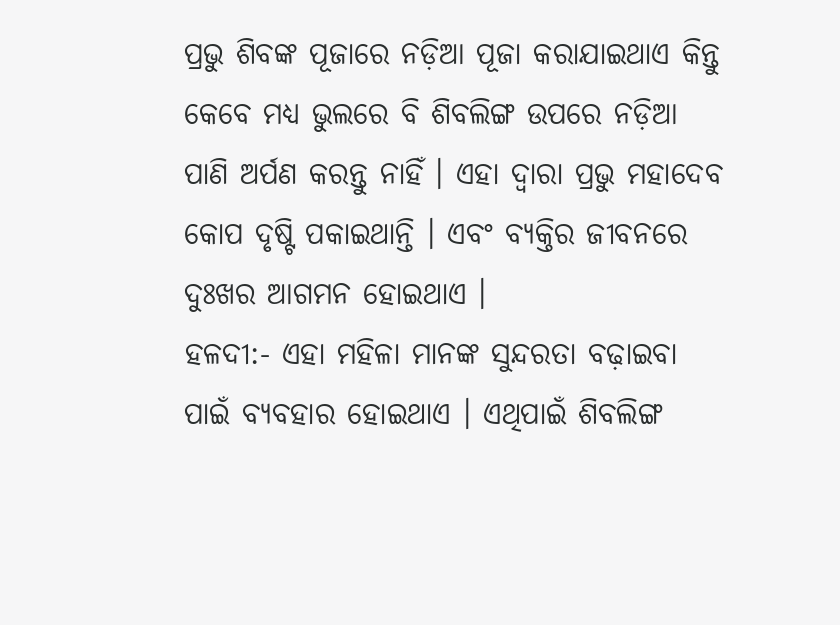ପ୍ରଭୁ ଶିବଙ୍କ ପୂଜାରେ ନଡ଼ିଆ ପୂଜା କରାଯାଇଥାଏ କିନ୍ତୁ କେବେ ମଧ୍ୟ ଭୁଲରେ ବି ଶିବଲିଙ୍ଗ ଉପରେ ନଡ଼ିଆ ପାଣି ଅର୍ପଣ କରନ୍ତୁ ନାହିଁ । ଏହା ଦ୍ବାରା ପ୍ରଭୁ ମହାଦେବ କୋପ ଦୃଷ୍ଟି ପକାଇଥାନ୍ତି । ଏବଂ ବ୍ୟକ୍ତିର ଜୀବନରେ ଦୁଃଖର ଆଗମନ ହୋଇଥାଏ ।
ହଳଦୀ:- ଏହା ମହିଳା ମାନଙ୍କ ସୁନ୍ଦରତା ବଢ଼ାଇବା ପାଇଁ ବ୍ୟବହାର ହୋଇଥାଏ । ଏଥିପାଇଁ ଶିବଲିଙ୍ଗ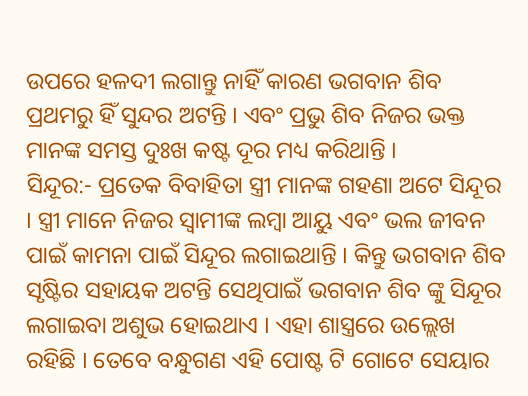ଉପରେ ହଳଦୀ ଲଗାନ୍ତୁ ନାହିଁ କାରଣ ଭଗବାନ ଶିବ ପ୍ରଥମରୁ ହିଁ ସୁନ୍ଦର ଅଟନ୍ତି । ଏବଂ ପ୍ରଭୁ ଶିବ ନିଜର ଭକ୍ତ ମାନଙ୍କ ସମସ୍ତ ଦୁଃଖ କଷ୍ଟ ଦୂର ମଧ୍ୟ କରିଥାନ୍ତି ।
ସିନ୍ଦୂର:- ପ୍ରତେକ ବିବାହିତା ସ୍ତ୍ରୀ ମାନଙ୍କ ଗହଣା ଅଟେ ସିନ୍ଦୂର । ସ୍ତ୍ରୀ ମାନେ ନିଜର ସ୍ଵାମୀଙ୍କ ଲମ୍ବା ଆୟୁ ଏବଂ ଭଲ ଜୀବନ ପାଇଁ କାମନା ପାଇଁ ସିନ୍ଦୂର ଲଗାଇଥାନ୍ତି । କିନ୍ତୁ ଭଗବାନ ଶିବ ସୃଷ୍ଟିର ସହାୟକ ଅଟନ୍ତି ସେଥିପାଇଁ ଭଗବାନ ଶିବ ଙ୍କୁ ସିନ୍ଦୂର ଲଗାଇବା ଅଶୁଭ ହୋଇଥାଏ । ଏହା ଶାସ୍ତ୍ରରେ ଉଲ୍ଲେଖ ରହିଛି । ତେବେ ବନ୍ଧୁଗଣ ଏହି ପୋଷ୍ଟ ଟି ଗୋଟେ ସେୟାର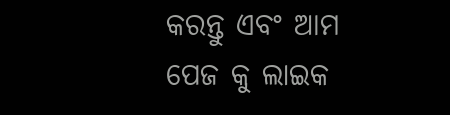କରନ୍ତୁ ଏବଂ ଆମ ପେଜ କୁ ଲାଇକ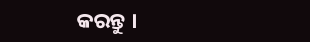କରନ୍ତୁ ।